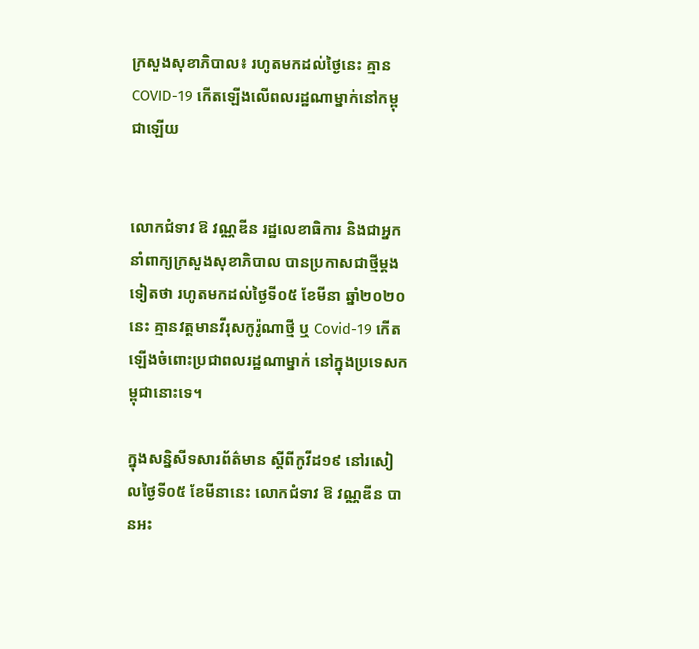ក្រសួងសុខាភិបាល៖ រហូតមកដល់ថ្ងៃនេះ គ្មាន COVID-19 កើតឡើងលើពលរដ្ឋណាម្នាក់នៅកម្ពុជាឡើយ


លោកជំទាវ ឱ វណ្ណឌីន រដ្ឋលេខាធិការ និងជាអ្នកនាំពាក្យក្រសួងសុខាភិបាល បានប្រកាសជាថ្មីម្ដងទៀតថា រហូតមកដល់ថ្ងៃទី០៥ ខែមីនា ឆ្នាំ២០២០នេះ គ្មានវត្តមានវីរុសកូរ៉ូណាថ្មី ឬ Covid-19 កើតឡើងចំពោះប្រជាពលរដ្ឋណាម្នាក់ នៅក្នុងប្រទេសកម្ពុជានោះទេ។

ក្នុងសន្និសីទសារព័ត៌មាន ស្ដីពីកូវីដ១៩ នៅរសៀលថ្ងៃទី០៥ ខែមីនានេះ លោកជំទាវ ឱ វណ្ណឌីន បានអះ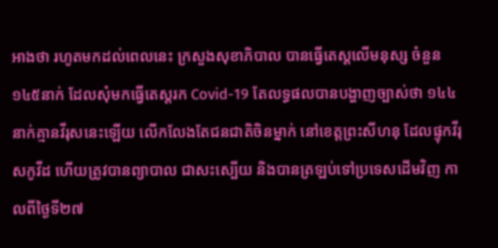អាងថា រហូតមកដល់ពេលនេះ ក្រសួងសុខាភិបាល បានធ្វើតេស្ដលើមនុស្ស ចំនួន១៤៥នាក់ ដែលសុំមកធ្វើតេស្តរក Covid-19 តែលទ្ធផលបានបង្ហាញច្បាស់ថា ១៤៤នាក់គ្មានវីរុសនេះឡើយ លើកលែងតែជនជាតិចិនម្នាក់ នៅខេត្តព្រះសីហនុ ដែលផ្ទុកវីរុសកូវីដ ហើយត្រូវបានព្យាបាល ជាសះស្បើយ និងបានត្រឡប់ទៅប្រទេសដើមវិញ កាលពីថ្ងៃទី២៧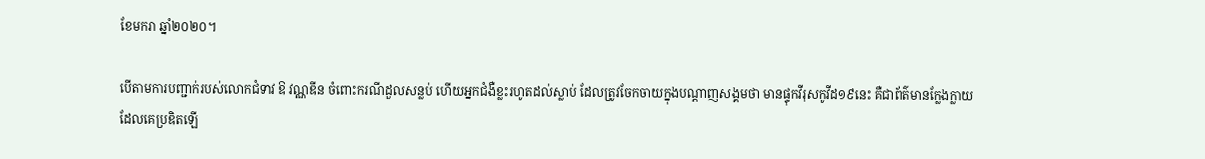ខែមករា ឆ្នាំ២០២០។

បើតាមការបញ្ជាក់របស់លោកជំទាវ ឱ វណ្ណឌីន ចំពោះករណីដួលសន្លប់ ហើយអ្នកជំងឺខ្លះរហូតដល់ស្លាប់ ដែលត្រូវចែកចាយក្នុងបណ្ដាញសង្គមថា មានផ្ទុកវីរុសកូវីដ១៩នេះ គឺជាព័ត៌មានក្លែងក្លាយដែលគេប្រឌិតឡើ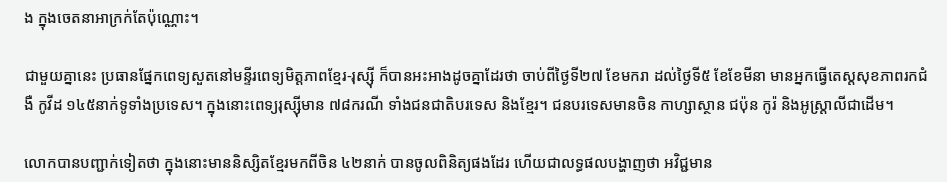ង ក្នុងចេតនាអាក្រក់តែប៉ុណ្ណោះ។

ជាមួយគ្នានេះ ប្រធានផ្នែកពេទ្យសួតនៅមន្ទីរពេទ្យមិត្តភាពខ្មែរ-រុស្ស៊ី ក៏បានអះអាងដូចគ្នាដែរថា ចាប់ពីថ្ងៃទី២៧ ខែមករា ដល់ថ្ងៃទី៥ ខែខែមីនា មានអ្នកធ្វើតេស្តសុខភាពរកជំងឺ កូវីដ ១៤៥នាក់ទូទាំងប្រទេស។ ក្នុងនោះពេទ្យរុស្ស៊ីមាន ៧៨ករណី ទាំងជនជាតិបរទេស និងខ្មែរ។ ជនបរទេសមានចិន កាហ្សាស្ថាន ជប៉ុន កូរ៉ និងអូស្ត្រាលីជាដើម។

លោកបានបញ្ជាក់ទៀតថា ក្នុងនោះមាននិស្សិតខ្មែរមកពីចិន ៤២នាក់ បានចូលពិនិត្យផងដែរ ហើយជាលទ្ធផលបង្ហាញថា អវិជ្ជមាន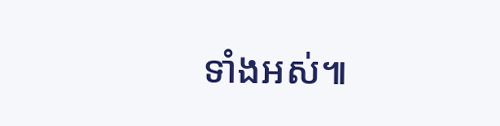ទាំងអស់៕